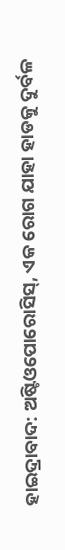ହାଇଦ୍ରାବାଦ: ଅଷ୍ଟିଓପୋରୋସିସ୍, ଏକ ରୋଗ ଯାହା ହାଡକୁ ଦୁର୍ବଳ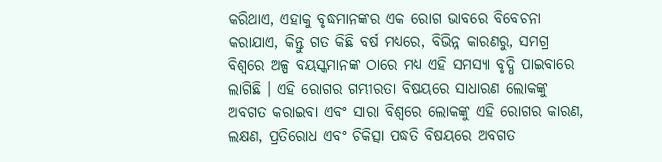କରିଥାଏ, ଏହାକୁ ବୃଦ୍ଧମାନଙ୍କର ଏକ ରୋଗ ଭାବରେ ବିବେଚନା କରାଯାଏ, କିନ୍ତୁ ଗତ କିଛି ବର୍ଷ ମଧ୍ୟରେ, ବିଭିନ୍ନ କାରଣରୁ, ସମଗ୍ର ବିଶ୍ୱରେ ଅଳ୍ପ ବୟସ୍କମାନଙ୍କ ଠାରେ ମଧ୍ୟ ଏହି ସମସ୍ୟା ବୃଦ୍ଧି ପାଇବାରେ ଲାଗିଛି । ଏହି ରୋଗର ଗମ୍ଭୀରତା ବିଷୟରେ ସାଧାରଣ ଲୋକଙ୍କୁ ଅବଗତ କରାଇବା ଏବଂ ସାରା ବିଶ୍ୱରେ ଲୋକଙ୍କୁ ଏହି ରୋଗର କାରଣ, ଲକ୍ଷଣ, ପ୍ରତିରୋଧ ଏବଂ ଚିକିତ୍ସା ପଦ୍ଧତି ବିଷୟରେ ଅବଗତ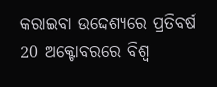କରାଇବା ଉଦ୍ଦେଶ୍ୟରେ ପ୍ରତିବର୍ଷ 20 ଅକ୍ଟୋବରରେ ବିଶ୍ୱ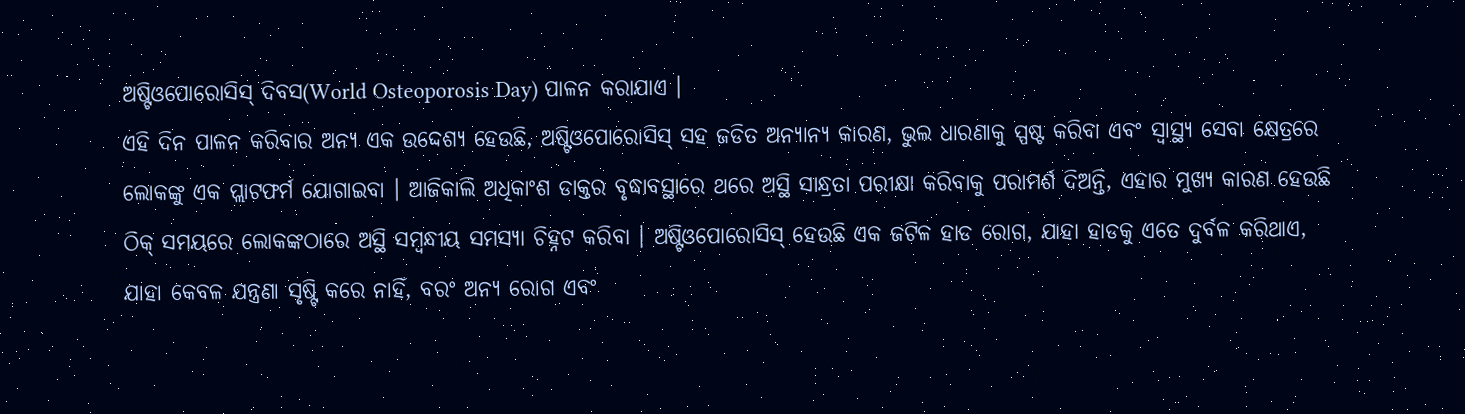ଅଷ୍ଟିଓପୋରୋସିସ୍ ଦିବସ(World Osteoporosis Day) ପାଳନ କରାଯାଏ ।
ଏହି ଦିନ ପାଳନ କରିବାର ଅନ୍ୟ ଏକ ଉଦ୍ଦେଶ୍ୟ ହେଉଛି, ଅଷ୍ଟିଓପୋରୋସିସ୍ ସହ ଜଡିତ ଅନ୍ୟାନ୍ୟ କାରଣ, ଭୁଲ ଧାରଣାକୁ ସ୍ପଷ୍ଟ କରିବା ଏବଂ ସ୍ୱାସ୍ଥ୍ୟ ସେବା କ୍ଷେତ୍ରରେ ଲୋକଙ୍କୁ ଏକ ପ୍ଲାଟଫର୍ମ ଯୋଗାଇବା । ଆଜିକାଲି ଅଧିକାଂଶ ଡାକ୍ତର ବୃଦ୍ଧାବସ୍ଥାରେ ଥରେ ଅସ୍ଥି ସାନ୍ଧ୍ରତା ପରୀକ୍ଷା କରିବାକୁ ପରାମର୍ଶ ଦିଅନ୍ତି, ଏହାର ମୁଖ୍ୟ କାରଣ ହେଉଛି ଠିକ୍ ସମୟରେ ଲୋକଙ୍କଠାରେ ଅସ୍ଥି ସମ୍ବନ୍ଧୀୟ ସମସ୍ୟା ଚିହ୍ନଟ କରିବା । ଅଷ୍ଟିଓପୋରୋସିସ୍ ହେଉଛି ଏକ ଜଟିଳ ହାଡ ରୋଗ, ଯାହା ହାଡକୁ ଏତେ ଦୁର୍ବଳ କରିଥାଏ, ଯାହା କେବଳ ଯନ୍ତ୍ରଣା ସୃଷ୍ଟି କରେ ନାହିଁ, ବରଂ ଅନ୍ୟ ରୋଗ ଏବଂ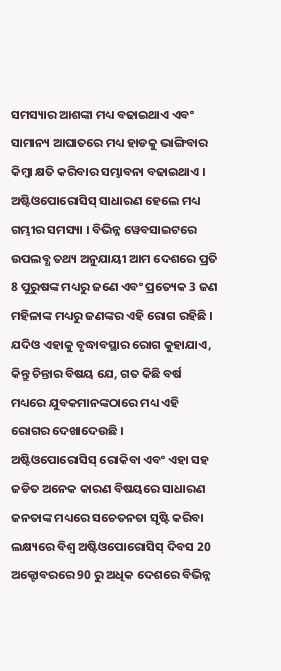ସମସ୍ୟାର ଆଶଙ୍କା ମଧ୍ୟ ବଢାଇଥାଏ ଏବଂ ସାମାନ୍ୟ ଆଘାତରେ ମଧ୍ୟ ହାଡକୁ ଭାଙ୍ଗିବାର କିମ୍ବା କ୍ଷତି କରିବାର ସମ୍ଭାବନା ବଢାଇଥାଏ ।
ଅଷ୍ଟିଓପୋରୋସିସ୍ ସାଧାରଣ ହେଲେ ମଧ୍ୟ ଗମ୍ଭୀର ସମସ୍ୟା । ବିଭିନ୍ନ ୱେବସାଇଟରେ ଉପଲବ୍ଧ ତଥ୍ୟ ଅନୁଯାୟୀ ଆମ ଦେଶରେ ପ୍ରତି 8 ପୁରୁଷଙ୍କ ମଧ୍ୟରୁ ଜଣେ ଏବଂ ପ୍ରତ୍ୟେକ 3 ଜଣ ମହିଳାଙ୍କ ମଧ୍ୟରୁ ଜଣଙ୍କର ଏହି ରୋଗ ରହିଛି । ଯଦିଓ ଏହାକୁ ବୃଦ୍ଧାବସ୍ଥାର ରୋଗ କୁହାଯାଏ, କିନ୍ତୁ ଚିନ୍ତାର ବିଷୟ ଯେ, ଗତ କିଛି ବର୍ଷ ମଧ୍ୟରେ ଯୁବକମାନଙ୍କଠାରେ ମଧ୍ୟ ଏହି ରୋଗର ଦେଖାଦେଉଛି ।
ଅଷ୍ଟିଓପୋରୋସିସ୍ ରୋକିବା ଏବଂ ଏହା ସହ ଜଡିତ ଅନେକ କାରଣ ବିଷୟରେ ସାଧାରଣ ଜନତାଙ୍କ ମଧ୍ୟରେ ସଚେତନତା ସୃଷ୍ଟି କରିବା ଲକ୍ଷ୍ୟରେ ବିଶ୍ବ ଅଷ୍ଟିଓପୋରୋସିସ୍ ଦିବସ 20 ଅକ୍ଟୋବରରେ 90 ରୁ ଅଧିକ ଦେଶରେ ବିଭିନ୍ନ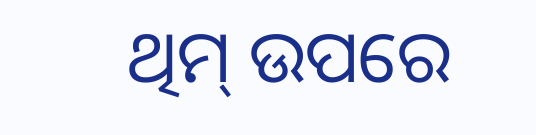ଥିମ୍ ଉପରେ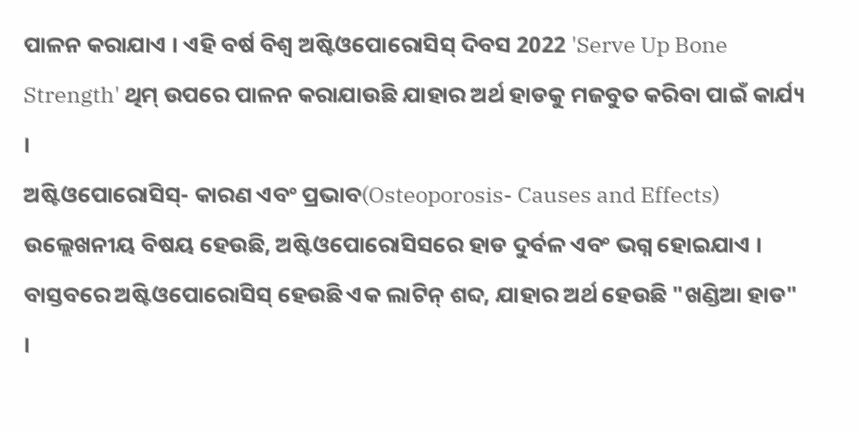ପାଳନ କରାଯାଏ । ଏହି ବର୍ଷ ବିଶ୍ବ ଅଷ୍ଟିଓପୋରୋସିସ୍ ଦିବସ 2022 'Serve Up Bone Strength' ଥିମ୍ ଉପରେ ପାଳନ କରାଯାଉଛି ଯାହାର ଅର୍ଥ ହାଡକୁ ମଜବୁତ କରିବା ପାଇଁ କାର୍ଯ୍ୟ ।
ଅଷ୍ଟିଓପୋରୋସିସ୍- କାରଣ ଏବଂ ପ୍ରଭାବ(Osteoporosis- Causes and Effects)
ଉଲ୍ଲେଖନୀୟ ବିଷୟ ହେଉଛି, ଅଷ୍ଟିଓପୋରୋସିସରେ ହାଡ ଦୁର୍ବଳ ଏବଂ ଭଗ୍ନ ହୋଇଯାଏ । ବାସ୍ତବରେ ଅଷ୍ଟିଓପୋରୋସିସ୍ ହେଉଛି ଏକ ଲାଟିନ୍ ଶବ୍ଦ, ଯାହାର ଅର୍ଥ ହେଉଛି "ଖଣ୍ଡିଆ ହାଡ" ।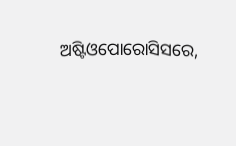ଅଷ୍ଟିଓପୋରୋସିସରେ,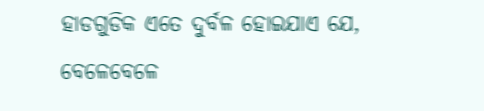ହାଡଗୁଡିକ ଏତେ ଦୁର୍ବଳ ହୋଇଯାଏ ଯେ, ବେଳେବେଳେ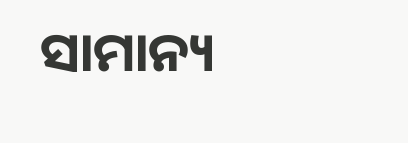ସାମାନ୍ୟ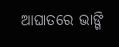ଆଘାତରେ ଭାଙ୍ଗି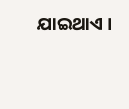ଯାଇଥାଏ ।